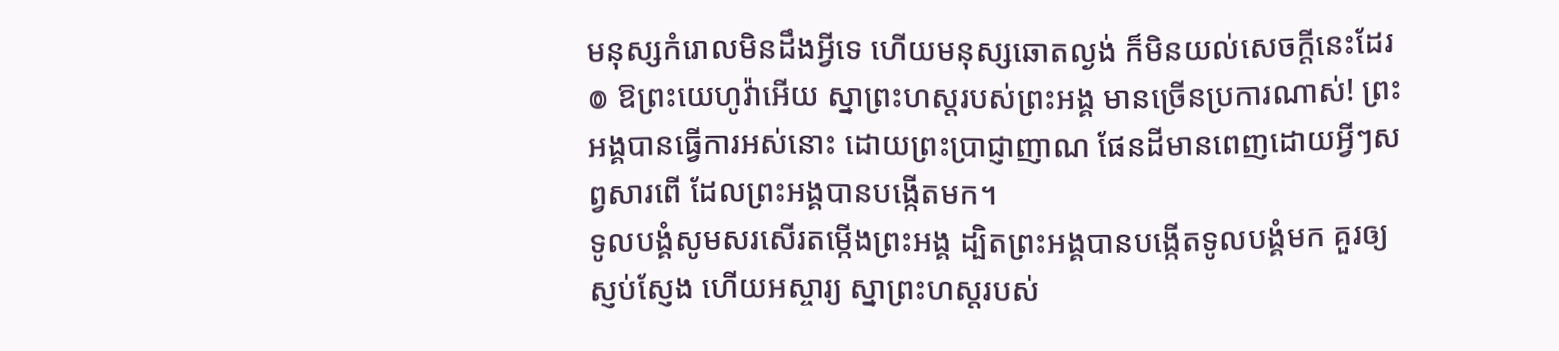មនុស្សកំរោលមិនដឹងអ្វីទេ ហើយមនុស្សឆោតល្ងង់ ក៏មិនយល់សេចក្ដីនេះដែរ
៙ ឱព្រះយេហូវ៉ាអើយ ស្នាព្រះហស្តរបស់ព្រះអង្គ មានច្រើនប្រការណាស់! ព្រះអង្គបានធ្វើការអស់នោះ ដោយព្រះប្រាជ្ញាញាណ ផែនដីមានពេញដោយអ្វីៗសព្វសារពើ ដែលព្រះអង្គបានបង្កើតមក។
ទូលបង្គំសូមសរសើរតម្កើងព្រះអង្គ ដ្បិតព្រះអង្គបានបង្កើតទូលបង្គំមក គួរឲ្យស្ញប់ស្ញែង ហើយអស្ចារ្យ ស្នាព្រះហស្តរបស់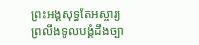ព្រះអង្គសុទ្ធតែអស្ចារ្យ ព្រលឹងទូលបង្គំដឹងច្បា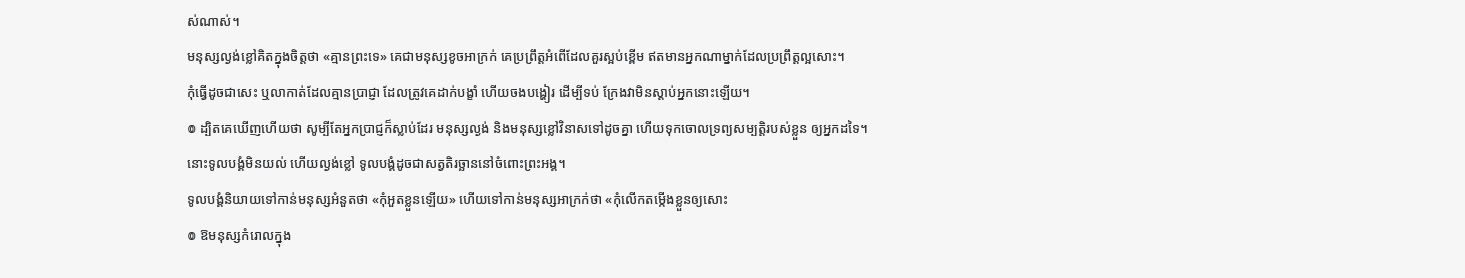ស់ណាស់។
មនុស្សល្ងង់ខ្លៅគិតក្នុងចិត្តថា «គ្មានព្រះទេ» គេជាមនុស្សខូចអាក្រក់ គេប្រព្រឹត្តអំពើដែលគួរស្អប់ខ្ពើម ឥតមានអ្នកណាម្នាក់ដែលប្រព្រឹត្តល្អសោះ។
កុំធ្វើដូចជាសេះ ឬលាកាត់ដែលគ្មានប្រាជ្ញា ដែលត្រូវគេដាក់បង្ខាំ ហើយចងបង្ហៀរ ដើម្បីទប់ ក្រែងវាមិនស្ដាប់អ្នកនោះឡើយ។
៙ ដ្បិតគេឃើញហើយថា សូម្បីតែអ្នកប្រាជ្ញក៏ស្លាប់ដែរ មនុស្សល្ងង់ និងមនុស្សខ្លៅវិនាសទៅដូចគ្នា ហើយទុកចោលទ្រព្យសម្បត្តិរបស់ខ្លួន ឲ្យអ្នកដទៃ។
នោះទូលបង្គំមិនយល់ ហើយល្ងង់ខ្លៅ ទូលបង្គំដូចជាសត្វតិរច្ឆាននៅចំពោះព្រះអង្គ។
ទូលបង្គំនិយាយទៅកាន់មនុស្សអំនួតថា «កុំអួតខ្លួនឡើយ» ហើយទៅកាន់មនុស្សអាក្រក់ថា «កុំលើកតម្កើងខ្លួនឲ្យសោះ
៙ ឱមនុស្សកំរោលក្នុង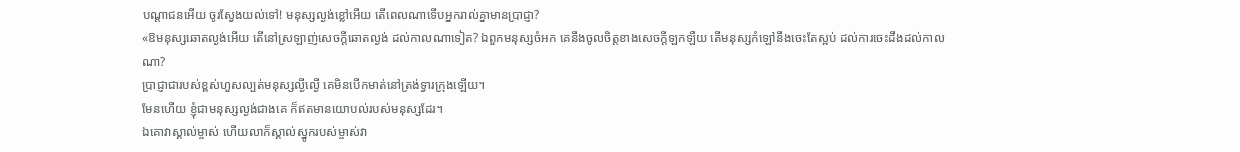បណ្ដាជនអើយ ចូរស្វែងយល់ទៅ! មនុស្សល្ងង់ខ្លៅអើយ តើពេលណាទើបអ្នករាល់គ្នាមានប្រាជ្ញា?
«ឱមនុស្សឆោតល្ងង់អើយ តើនៅស្រឡាញ់សេចក្ដីឆោតល្ងង់ ដល់កាលណាទៀត? ឯពួកមនុស្សចំអក គេនឹងចូលចិត្តខាងសេចក្ដីឡកឡឺយ តើមនុស្សកំឡៅនឹងចេះតែស្អប់ ដល់ការចេះដឹងដល់កាលណា?
ប្រាជ្ញាជារបស់ខ្ពស់ហួសល្បត់មនុស្សល្ងីល្ងើ គេមិនបើកមាត់នៅត្រង់ទ្វារក្រុងឡើយ។
មែនហើយ ខ្ញុំជាមនុស្សល្ងង់ជាងគេ ក៏ឥតមានយោបល់របស់មនុស្សដែរ។
ឯគោវាស្គាល់ម្ចាស់ ហើយលាក៏ស្គាល់ស្នូករបស់ម្ចាស់វា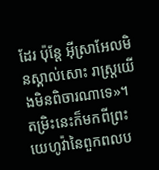ដែរ ប៉ុន្តែ អ៊ីស្រាអែលមិនស្គាល់សោះ រាស្ត្រយើងមិនពិចារណាទេ»។
តម្រិះនេះក៏មកពីព្រះយេហូវ៉ានៃពួកពលប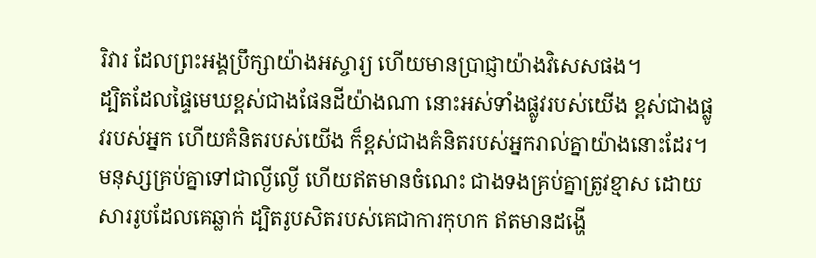រិវារ ដែលព្រះអង្គប្រឹក្សាយ៉ាងអស្ចារ្យ ហើយមានប្រាជ្ញាយ៉ាងវិសេសផង។
ដ្បិតដែលផ្ទៃមេឃខ្ពស់ជាងផែនដីយ៉ាងណា នោះអស់ទាំងផ្លូវរបស់យើង ខ្ពស់ជាងផ្លូវរបស់អ្នក ហើយគំនិតរបស់យើង ក៏ខ្ពស់ជាងគំនិតរបស់អ្នករាល់គ្នាយ៉ាងនោះដែរ។
មនុស្សគ្រប់គ្នាទៅជាល្ងីល្ងើ ហើយឥតមានចំណេះ ជាងទងគ្រប់គ្នាត្រូវខ្មាស ដោយសាររូបដែលគេឆ្លាក់ ដ្បិតរូបសិតរបស់គេជាការកុហក ឥតមានដង្ហើ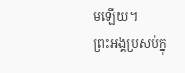មឡើយ។
ព្រះអង្គប្រសប់ក្នុ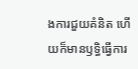ងការជួយគំនិត ហើយក៏មានឫទ្ធិធ្វើការ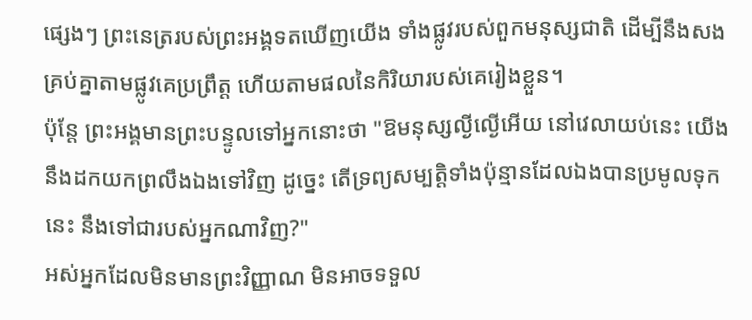ផ្សេងៗ ព្រះនេត្ររបស់ព្រះអង្គទតឃើញយើង ទាំងផ្លូវរបស់ពួកមនុស្សជាតិ ដើម្បីនឹងសងគ្រប់គ្នាតាមផ្លូវគេប្រព្រឹត្ត ហើយតាមផលនៃកិរិយារបស់គេរៀងខ្លួន។
ប៉ុន្តែ ព្រះអង្គមានព្រះបន្ទូលទៅអ្នកនោះថា "ឱមនុស្សល្ងីល្ងើអើយ នៅវេលាយប់នេះ យើងនឹងដកយកព្រលឹងឯងទៅវិញ ដូច្នេះ តើទ្រព្យសម្បត្តិទាំងប៉ុន្មានដែលឯងបានប្រមូលទុកនេះ នឹងទៅជារបស់អ្នកណាវិញ?"
អស់អ្នកដែលមិនមានព្រះវិញ្ញាណ មិនអាចទទួល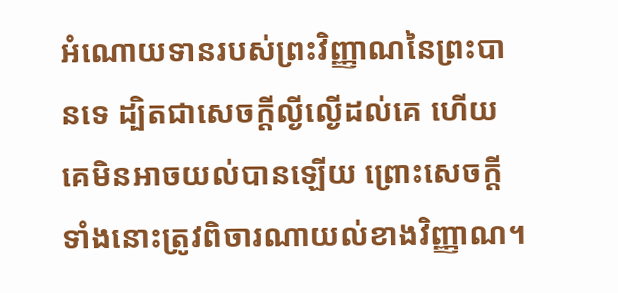អំណោយទានរបស់ព្រះវិញ្ញាណនៃព្រះបានទេ ដ្បិតជាសេចក្តីល្ងីល្ងើដល់គេ ហើយគេមិនអាចយល់បានឡើយ ព្រោះសេចក្តីទាំងនោះត្រូវពិចារណាយល់ខាងវិញ្ញាណ។